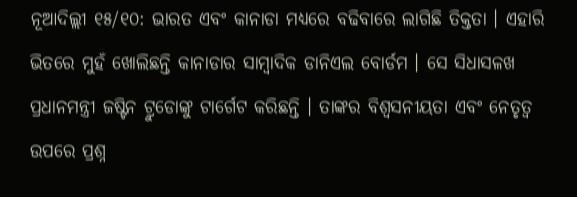ନୂଆଦିଲ୍ଲୀ ୧୫/୧୦: ଭାରତ ଏବଂ କାନାଡା ମଧ୍ୟରେ ବଢିବାରେ ଲାଗିଛି ତିକ୍ତତା । ଏହାରି ଭିତରେ ମୁହଁ ଖୋଲିଛନ୍ତି କାନାଡାର ସାମ୍ବାଦିକ ଡାନିଏଲ ବୋର୍ଡମ । ସେ ସିଧାସଳଖ ପ୍ରଧାନମନ୍ତ୍ରୀ ଜଷ୍ଟିନ ଟ୍ରୁଡୋଙ୍କୁ ଟାର୍ଗେଟ କରିଛନ୍ତି । ତାଙ୍କର ବିଶ୍ୱସନୀୟତା ଏବଂ ନେତୃତ୍ୱ ଉପରେ ପ୍ରଶ୍ନ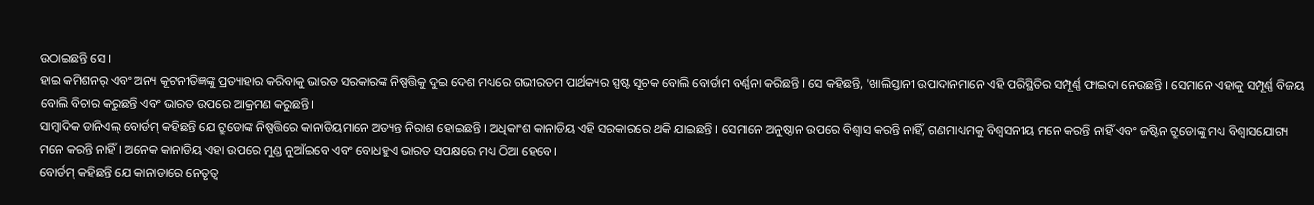ଉଠାଇଛନ୍ତି ସେ ।
ହାଇ କମିଶନର୍ ଏବଂ ଅନ୍ୟ କୂଟନୀତିଜ୍ଞଙ୍କୁ ପ୍ରତ୍ୟାହାର କରିବାକୁ ଭାରତ ସରକାରଙ୍କ ନିଷ୍ପତ୍ତିକୁ ଦୁଇ ଦେଶ ମଧ୍ୟରେ ଗଭୀରତମ ପାର୍ଥକ୍ୟର ସ୍ପଷ୍ଟ ସୂଚକ ବୋଲି ବୋର୍ଡାମ ବର୍ଣ୍ଣନା କରିଛନ୍ତି । ସେ କହିଛନ୍ତି, 'ଖାଲିସ୍ତାନୀ ଉପାଦାନମାନେ ଏହି ପରିସ୍ଥିତିର ସମ୍ପୂର୍ଣ୍ଣ ଫାଇଦା ନେଉଛନ୍ତି । ସେମାନେ ଏହାକୁ ସମ୍ପୂର୍ଣ୍ଣ ବିଜୟ ବୋଲି ବିଚାର କରୁଛନ୍ତି ଏବଂ ଭାରତ ଉପରେ ଆକ୍ରମଣ କରୁଛନ୍ତି।
ସାମ୍ବାଦିକ ଡାନିଏଲ୍ ବୋର୍ଡମ୍ କହିଛନ୍ତି ଯେ ଟ୍ରୁଡୋଙ୍କ ନିଷ୍ପତ୍ତିରେ କାନାଡିୟମାନେ ଅତ୍ୟନ୍ତ ନିରାଶ ହୋଇଛନ୍ତି । ଅଧିକାଂଶ କାନାଡିୟ ଏହି ସରକାରରେ ଥକି ଯାଇଛନ୍ତି । ସେମାନେ ଅନୁଷ୍ଠାନ ଉପରେ ବିଶ୍ୱାସ କରନ୍ତି ନାହିଁ, ଗଣମାଧ୍ୟମକୁ ବିଶ୍ୱସନୀୟ ମନେ କରନ୍ତି ନାହିଁ ଏବଂ ଜଷ୍ଟିନ ଟ୍ରୁଡୋଙ୍କୁ ମଧ୍ୟ ବିଶ୍ୱାସଯୋଗ୍ୟ ମନେ କରନ୍ତି ନାହିଁ । ଅନେକ କାନାଡିୟ ଏହା ଉପରେ ମୁଣ୍ଡ ନୁଆଁଇବେ ଏବଂ ବୋଧହୁଏ ଭାରତ ସପକ୍ଷରେ ମଧ୍ୟ ଠିଆ ହେବେ।
ବୋର୍ଡମ୍ କହିଛନ୍ତି ଯେ କାନାଡାରେ ନେତୃତ୍ୱ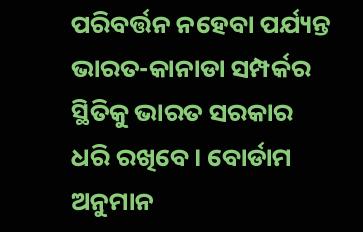ପରିବର୍ତ୍ତନ ନହେବା ପର୍ଯ୍ୟନ୍ତ ଭାରତ-କାନାଡା ସମ୍ପର୍କର ସ୍ଥିତିକୁ ଭାରତ ସରକାର ଧରି ରଖିବେ। ବୋର୍ଡାମ ଅନୁମାନ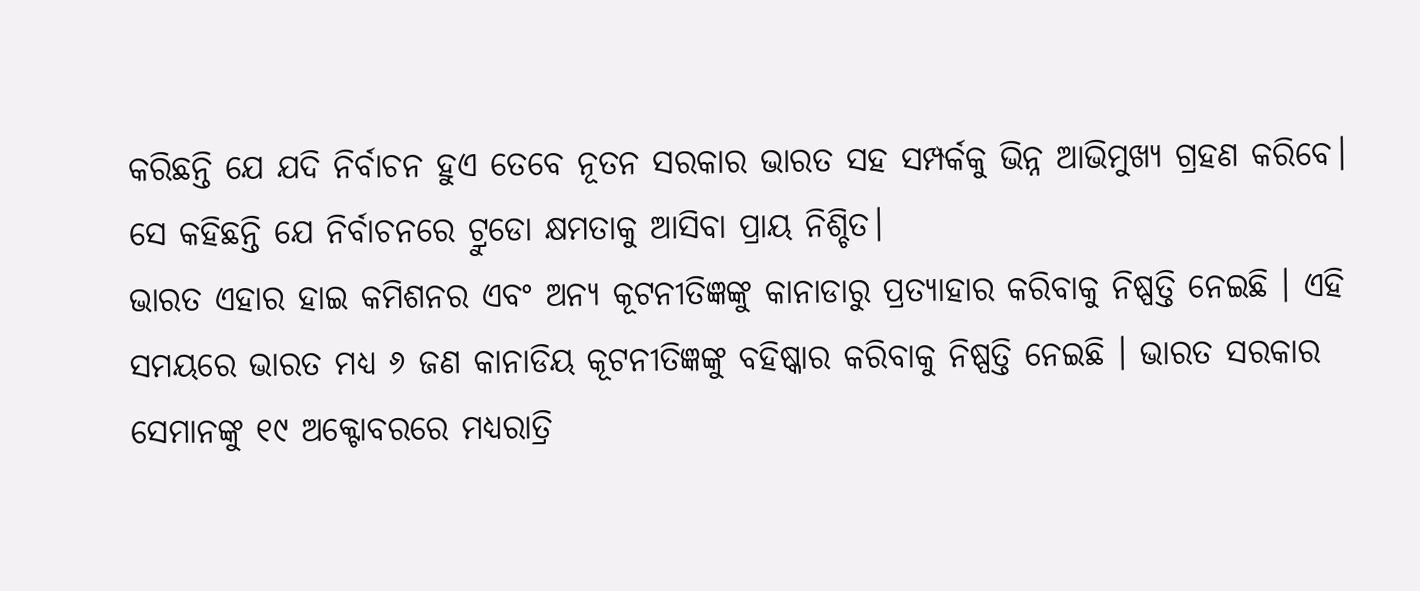କରିଛନ୍ତି ଯେ ଯଦି ନିର୍ବାଚନ ହୁଏ ତେବେ ନୂତନ ସରକାର ଭାରତ ସହ ସମ୍ପର୍କକୁ ଭିନ୍ନ ଆଭିମୁଖ୍ୟ ଗ୍ରହଣ କରିବେ। ସେ କହିଛନ୍ତି ଯେ ନିର୍ବାଚନରେ ଟ୍ରୁଡୋ କ୍ଷମତାକୁ ଆସିବା ପ୍ରାୟ ନିଶ୍ଚିତ।
ଭାରତ ଏହାର ହାଇ କମିଶନର ଏବଂ ଅନ୍ୟ କୂଟନୀତିଜ୍ଞଙ୍କୁ କାନାଡାରୁ ପ୍ରତ୍ୟାହାର କରିବାକୁ ନିଷ୍ପତ୍ତି ନେଇଛି । ଏହି ସମୟରେ ଭାରତ ମଧ୍ୟ ୬ ଜଣ କାନାଡିୟ କୂଟନୀତିଜ୍ଞଙ୍କୁ ବହିଷ୍କାର କରିବାକୁ ନିଷ୍ପତ୍ତି ନେଇଛି । ଭାରତ ସରକାର ସେମାନଙ୍କୁ ୧୯ ଅକ୍ଟୋବରରେ ମଧ୍ୟରାତ୍ରି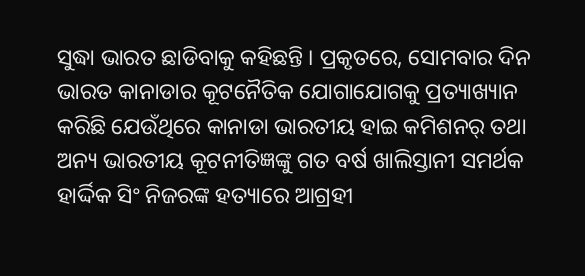ସୁଦ୍ଧା ଭାରତ ଛାଡିବାକୁ କହିଛନ୍ତି । ପ୍ରକୃତରେ, ସୋମବାର ଦିନ ଭାରତ କାନାଡାର କୂଟନୈତିକ ଯୋଗାଯୋଗକୁ ପ୍ରତ୍ୟାଖ୍ୟାନ କରିଛି ଯେଉଁଥିରେ କାନାଡା ଭାରତୀୟ ହାଇ କମିଶନର୍ ତଥା ଅନ୍ୟ ଭାରତୀୟ କୂଟନୀତିଜ୍ଞଙ୍କୁ ଗତ ବର୍ଷ ଖାଲିସ୍ତାନୀ ସମର୍ଥକ ହାର୍ଦ୍ଦିକ ସିଂ ନିଜରଙ୍କ ହତ୍ୟାରେ ଆଗ୍ରହୀ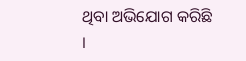ଥିବା ଅଭିଯୋଗ କରିଛି ।